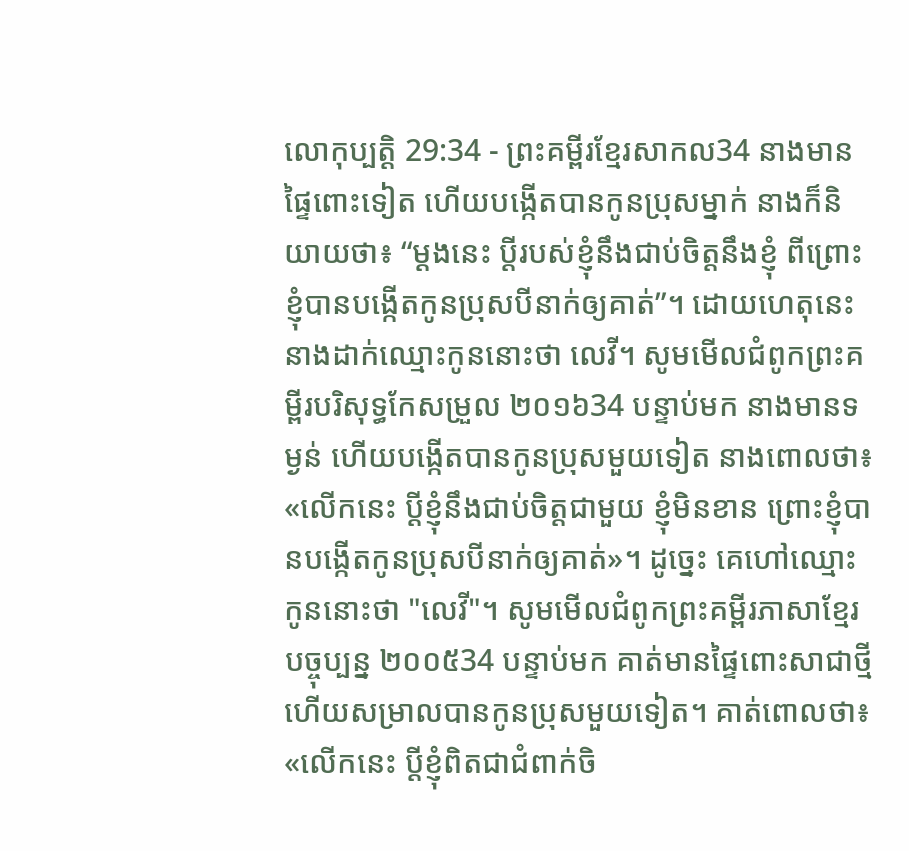លោកុប្បត្តិ 29:34 - ព្រះគម្ពីរខ្មែរសាកល34 នាងមានផ្ទៃពោះទៀត ហើយបង្កើតបានកូនប្រុសម្នាក់ នាងក៏និយាយថា៖ “ម្ដងនេះ ប្ដីរបស់ខ្ញុំនឹងជាប់ចិត្តនឹងខ្ញុំ ពីព្រោះខ្ញុំបានបង្កើតកូនប្រុសបីនាក់ឲ្យគាត់”។ ដោយហេតុនេះ នាងដាក់ឈ្មោះកូននោះថា លេវី។ សូមមើលជំពូកព្រះគម្ពីរបរិសុទ្ធកែសម្រួល ២០១៦34 បន្ទាប់មក នាងមានទម្ងន់ ហើយបង្កើតបានកូនប្រុសមួយទៀត នាងពោលថា៖ «លើកនេះ ប្តីខ្ញុំនឹងជាប់ចិត្តជាមួយ ខ្ញុំមិនខាន ព្រោះខ្ញុំបានបង្កើតកូនប្រុសបីនាក់ឲ្យគាត់»។ ដូច្នេះ គេហៅឈ្មោះកូននោះថា "លេវី"។ សូមមើលជំពូកព្រះគម្ពីរភាសាខ្មែរបច្ចុប្បន្ន ២០០៥34 បន្ទាប់មក គាត់មានផ្ទៃពោះសាជាថ្មី ហើយសម្រាលបានកូនប្រុសមួយទៀត។ គាត់ពោលថា៖ «លើកនេះ ប្ដីខ្ញុំពិតជាជំពាក់ចិ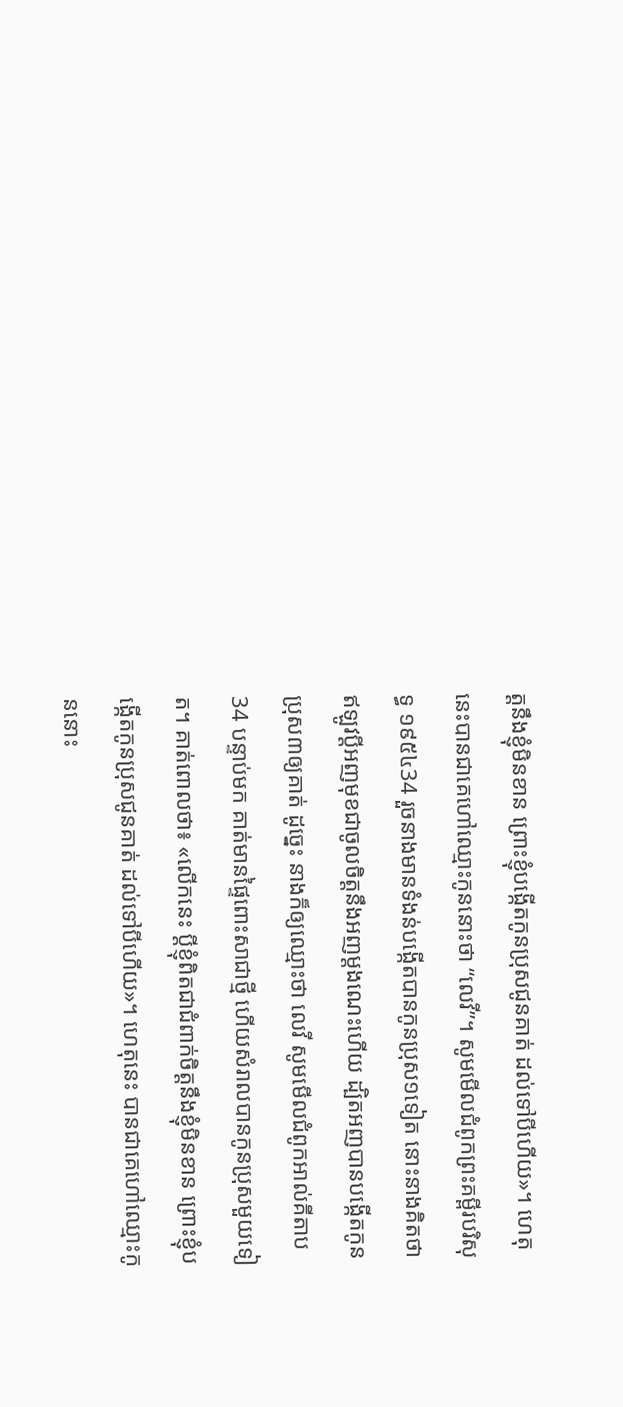ត្តនឹងខ្ញុំមិនខាន ព្រោះខ្ញុំបង្កើតកូនប្រុសជូនគាត់ ដល់ទៅបីហើយ»។ ហេតុនេះបានជាគេហៅឈ្មោះកូននោះថា “លេវី”។ សូមមើលជំពូកព្រះគម្ពីរបរិសុទ្ធ ១៩៥៤34 រួចនាងមានទំងន់បង្កើតបានកូនប្រុស១ទៀត នោះនាងគិតថា ឥឡូវប្ដីអញមុខជាចូលចិត្តនឹងអញម្តងណេះហើយ ដ្បិតអញបានបង្កើតកូនប្រុស៣ឲ្យគាត់ ដូច្នេះ នាងក៏ឲ្យឈ្មោះថា លេវី សូមមើលជំពូកអាល់គីតាប34 បន្ទាប់មក គាត់មានផ្ទៃពោះសាជាថ្មី ហើយសំរាលបានកូនប្រុសមួយទៀត។ គាត់ពោលថា៖ «លើកនេះ ប្ដីខ្ញុំពិតជាជំពាក់ចិត្តនឹងខ្ញុំមិនខាន ព្រោះខ្ញុំបង្កើតកូនប្រុសជូនគាត់ ដល់ទៅបីហើយ»។ ហេតុនេះ បានជាគេហៅឈ្មោះកូននោះ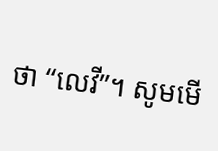ថា “លេវី”។ សូមមើ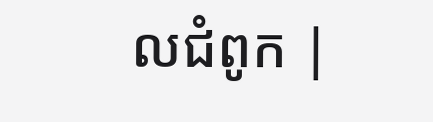លជំពូក |